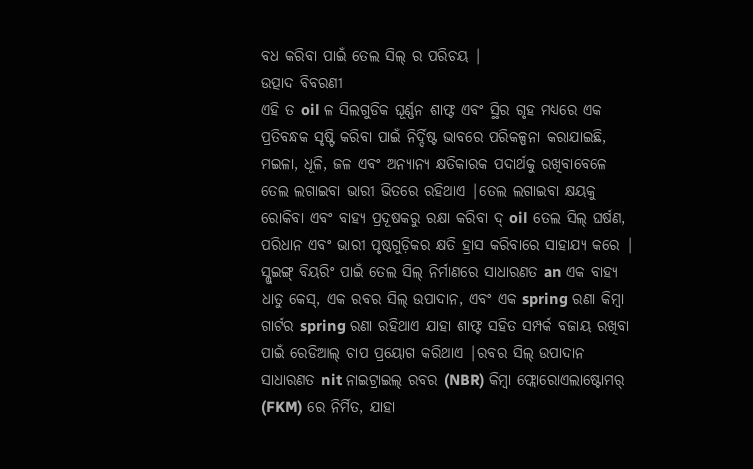ବଧ କରିବା ପାଇଁ ତେଲ ସିଲ୍ ର ପରିଚୟ |
ଉତ୍ପାଦ ବିବରଣୀ
ଏହି ତ oil ଳ ସିଲଗୁଡିକ ଘୂର୍ଣ୍ଣନ ଶାଫ୍ଟ ଏବଂ ସ୍ଥିର ଗୃହ ମଧ୍ୟରେ ଏକ ପ୍ରତିବନ୍ଧକ ସୃଷ୍ଟି କରିବା ପାଇଁ ନିର୍ଦ୍ଦିଷ୍ଟ ଭାବରେ ପରିକଳ୍ପନା କରାଯାଇଛି, ମଇଳା, ଧୂଳି, ଜଳ ଏବଂ ଅନ୍ୟାନ୍ୟ କ୍ଷତିକାରକ ପଦାର୍ଥକୁ ରଖିବାବେଳେ ତେଲ ଲଗାଇବା ଭାରୀ ଭିତରେ ରହିଥାଏ |ତେଲ ଲଗାଇବା କ୍ଷୟକୁ ରୋକିବା ଏବଂ ବାହ୍ୟ ପ୍ରଦୂଷକରୁ ରକ୍ଷା କରିବା ଦ୍ oil ତେଲ ସିଲ୍ ଘର୍ଷଣ, ପରିଧାନ ଏବଂ ଭାରୀ ପୃଷ୍ଠଗୁଡ଼ିକର କ୍ଷତି ହ୍ରାସ କରିବାରେ ସାହାଯ୍ୟ କରେ |
ସ୍ଲୁଇଙ୍ଗ୍ ବିୟରିଂ ପାଇଁ ତେଲ ସିଲ୍ ନିର୍ମାଣରେ ସାଧାରଣତ an ଏକ ବାହ୍ୟ ଧାତୁ କେସ୍, ଏକ ରବର ସିଲ୍ ଉପାଦାନ, ଏବଂ ଏକ spring ରଣା କିମ୍ବା ଗାର୍ଟର spring ରଣା ରହିଥାଏ ଯାହା ଶାଫ୍ଟ ସହିତ ସମ୍ପର୍କ ବଜାୟ ରଖିବା ପାଇଁ ରେଡିଆଲ୍ ଚାପ ପ୍ରୟୋଗ କରିଥାଏ |ରବର ସିଲ୍ ଉପାଦାନ ସାଧାରଣତ nit ନାଇଟ୍ରାଇଲ୍ ରବର (NBR) କିମ୍ବା ଫ୍ଲୋରୋଏଲାଷ୍ଟୋମର୍ (FKM) ରେ ନିର୍ମିତ, ଯାହା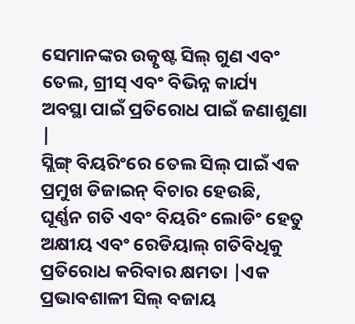ସେମାନଙ୍କର ଉତ୍କୃଷ୍ଟ ସିଲ୍ ଗୁଣ ଏବଂ ତେଲ, ଗ୍ରୀସ୍ ଏବଂ ବିଭିନ୍ନ କାର୍ଯ୍ୟ ଅବସ୍ଥା ପାଇଁ ପ୍ରତିରୋଧ ପାଇଁ ଜଣାଶୁଣା |
ସ୍ଲିଙ୍ଗ୍ ବିୟରିଂରେ ତେଲ ସିଲ୍ ପାଇଁ ଏକ ପ୍ରମୁଖ ଡିଜାଇନ୍ ବିଚାର ହେଉଛି, ଘୂର୍ଣ୍ଣନ ଗତି ଏବଂ ବିୟରିଂ ଲୋଡିଂ ହେତୁ ଅକ୍ଷୀୟ ଏବଂ ରେଡିୟାଲ୍ ଗତିବିଧିକୁ ପ୍ରତିରୋଧ କରିବାର କ୍ଷମତା |ଏକ ପ୍ରଭାବଶାଳୀ ସିଲ୍ ବଜାୟ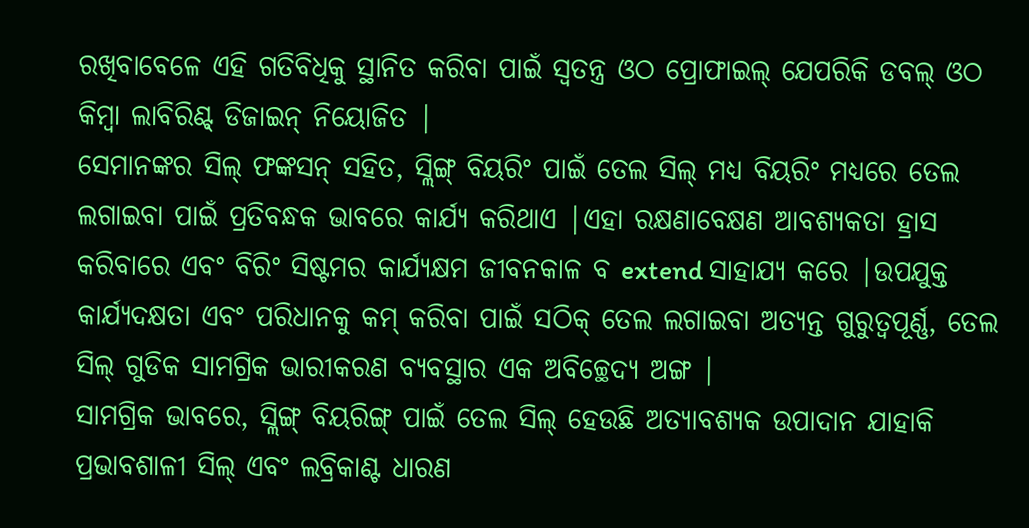ରଖିବାବେଳେ ଏହି ଗତିବିଧିକୁ ସ୍ଥାନିତ କରିବା ପାଇଁ ସ୍ୱତନ୍ତ୍ର ଓଠ ପ୍ରୋଫାଇଲ୍ ଯେପରିକି ଡବଲ୍ ଓଠ କିମ୍ବା ଲାବିରିଣ୍ଟ୍ ଡିଜାଇନ୍ ନିୟୋଜିତ |
ସେମାନଙ୍କର ସିଲ୍ ଫଙ୍କସନ୍ ସହିତ, ସ୍ଲିଙ୍ଗ୍ ବିୟରିଂ ପାଇଁ ତେଲ ସିଲ୍ ମଧ୍ୟ ବିୟରିଂ ମଧ୍ୟରେ ତେଲ ଲଗାଇବା ପାଇଁ ପ୍ରତିବନ୍ଧକ ଭାବରେ କାର୍ଯ୍ୟ କରିଥାଏ |ଏହା ରକ୍ଷଣାବେକ୍ଷଣ ଆବଶ୍ୟକତା ହ୍ରାସ କରିବାରେ ଏବଂ ବିରିଂ ସିଷ୍ଟମର କାର୍ଯ୍ୟକ୍ଷମ ଜୀବନକାଳ ବ extend ସାହାଯ୍ୟ କରେ |ଉପଯୁକ୍ତ କାର୍ଯ୍ୟଦକ୍ଷତା ଏବଂ ପରିଧାନକୁ କମ୍ କରିବା ପାଇଁ ସଠିକ୍ ତେଲ ଲଗାଇବା ଅତ୍ୟନ୍ତ ଗୁରୁତ୍ୱପୂର୍ଣ୍ଣ, ତେଲ ସିଲ୍ ଗୁଡିକ ସାମଗ୍ରିକ ଭାରୀକରଣ ବ୍ୟବସ୍ଥାର ଏକ ଅବିଚ୍ଛେଦ୍ୟ ଅଙ୍ଗ |
ସାମଗ୍ରିକ ଭାବରେ, ସ୍ଲିଙ୍ଗ୍ ବିୟରିଙ୍ଗ୍ ପାଇଁ ତେଲ ସିଲ୍ ହେଉଛି ଅତ୍ୟାବଶ୍ୟକ ଉପାଦାନ ଯାହାକି ପ୍ରଭାବଶାଳୀ ସିଲ୍ ଏବଂ ଲବ୍ରିକାଣ୍ଟ ଧାରଣ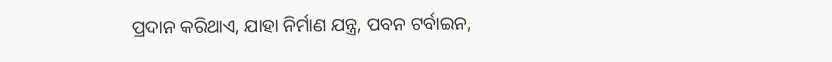ପ୍ରଦାନ କରିଥାଏ, ଯାହା ନିର୍ମାଣ ଯନ୍ତ୍ର, ପବନ ଟର୍ବାଇନ,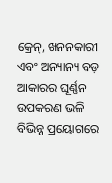କ୍ରେନ୍, ଖନନକାରୀ ଏବଂ ଅନ୍ୟାନ୍ୟ ବଡ଼ ଆକାରର ଘୂର୍ଣ୍ଣନ ଉପକରଣ ଭଳି ବିଭିନ୍ନ ପ୍ରୟୋଗରେ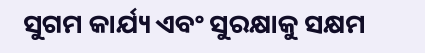ସୁଗମ କାର୍ଯ୍ୟ ଏବଂ ସୁରକ୍ଷାକୁ ସକ୍ଷମ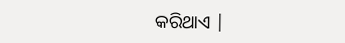କରିଥାଏ |